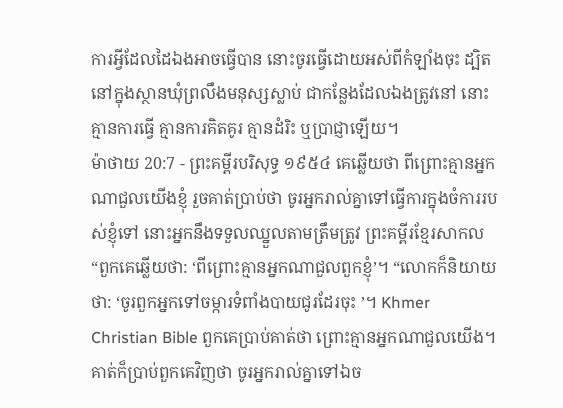ការអ្វីដែលដៃឯងអាចធ្វើបាន នោះចូរធ្វើដោយអស់ពីកំឡាំងចុះ ដ្បិតនៅក្នុងស្ថានឃុំព្រលឹងមនុស្សស្លាប់ ជាកន្លែងដែលឯងត្រូវនៅ នោះគ្មានការធ្វើ គ្មានការគិតគូរ គ្មានដំរិះ ឬប្រាជ្ញាឡើយ។
ម៉ាថាយ 20:7 - ព្រះគម្ពីរបរិសុទ្ធ ១៩៥៤ គេឆ្លើយថា ពីព្រោះគ្មានអ្នកណាជួលយើងខ្ញុំ រួចគាត់ប្រាប់ថា ចូរអ្នករាល់គ្នាទៅធ្វើការក្នុងចំការរបស់ខ្ញុំទៅ នោះអ្នកនឹងទទួលឈ្នួលតាមត្រឹមត្រូវ ព្រះគម្ពីរខ្មែរសាកល “ពួកគេឆ្លើយថា: ‘ពីព្រោះគ្មានអ្នកណាជួលពួកខ្ញុំ’។ “លោកក៏និយាយថា: ‘ចូរពួកអ្នកទៅចម្ការទំពាំងបាយជូរដែរចុះ ’។ Khmer Christian Bible ពួកគេប្រាប់គាត់ថា ព្រោះគ្មានអ្នកណាជួលយើង។ គាត់ក៏ប្រាប់ពួកគេវិញថា ចូរអ្នករាល់គ្នាទៅឯច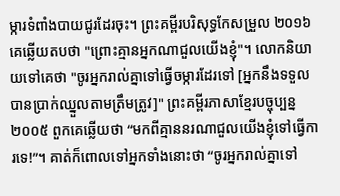ម្ការទំពាំងបាយជូរដែរចុះ។ ព្រះគម្ពីរបរិសុទ្ធកែសម្រួល ២០១៦ គេឆ្លើយតបថា "ព្រោះគ្មានអ្នកណាជួលយើងខ្ញុំ"។ លោកនិយាយទៅគេថា "ចូរអ្នករាល់គ្នាទៅធ្វើចម្ការដែរទៅ [អ្នកនឹងទទួលបានប្រាក់ឈ្នួលតាមត្រឹមត្រូវ]" ព្រះគម្ពីរភាសាខ្មែរបច្ចុប្បន្ន ២០០៥ ពួកគេឆ្លើយថា “មកពីគ្មាននរណាជួលយើងខ្ញុំទៅធ្វើការទេ!”។ គាត់ក៏ពោលទៅអ្នកទាំងនោះថា “ចូរអ្នករាល់គ្នាទៅ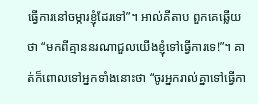ធ្វើការនៅចម្ការខ្ញុំដែរទៅ”។ អាល់គីតាប ពួកគេឆ្លើយថា “មកពីគ្មាននរណាជួលយើងខ្ញុំទៅធ្វើការទេ!”។ គាត់ក៏ពោលទៅអ្នកទាំងនោះថា “ចូរអ្នករាល់គ្នាទៅធ្វើកា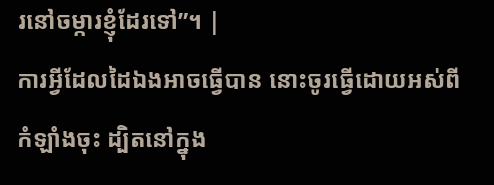រនៅចម្ការខ្ញុំដែរទៅ”។ |
ការអ្វីដែលដៃឯងអាចធ្វើបាន នោះចូរធ្វើដោយអស់ពីកំឡាំងចុះ ដ្បិតនៅក្នុង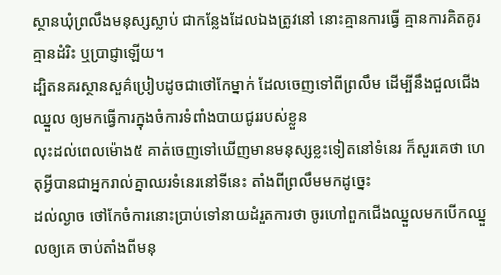ស្ថានឃុំព្រលឹងមនុស្សស្លាប់ ជាកន្លែងដែលឯងត្រូវនៅ នោះគ្មានការធ្វើ គ្មានការគិតគូរ គ្មានដំរិះ ឬប្រាជ្ញាឡើយ។
ដ្បិតនគរស្ថានសួគ៌ប្រៀបដូចជាថៅកែម្នាក់ ដែលចេញទៅពីព្រលឹម ដើម្បីនឹងជួលជើងឈ្នួល ឲ្យមកធ្វើការក្នុងចំការទំពាំងបាយជូររបស់ខ្លួន
លុះដល់ពេលម៉ោង៥ គាត់ចេញទៅឃើញមានមនុស្សខ្លះទៀតនៅទំនេរ ក៏សួរគេថា ហេតុអ្វីបានជាអ្នករាល់គ្នាឈរទំនេរនៅទីនេះ តាំងពីព្រលឹមមកដូច្នេះ
ដល់ល្ងាច ថៅកែចំការនោះប្រាប់ទៅនាយដំរួតការថា ចូរហៅពួកជើងឈ្នួលមកបើកឈ្នួលឲ្យគេ ចាប់តាំងពីមនុ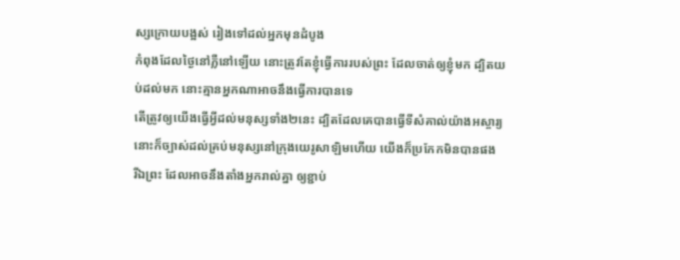ស្សក្រោយបង្អស់ រៀងទៅដល់អ្នកមុនដំបូង
កំពុងដែលថ្ងៃនៅភ្លឺនៅឡើយ នោះត្រូវតែខ្ញុំធ្វើការរបស់ព្រះ ដែលចាត់ឲ្យខ្ញុំមក ដ្បិតយប់ដល់មក នោះគ្មានអ្នកណាអាចនឹងធ្វើការបានទេ
តើត្រូវឲ្យយើងធ្វើអ្វីដល់មនុស្សទាំង២នេះ ដ្បិតដែលគេបានធ្វើទីសំគាល់យ៉ាងអស្ចារ្យ នោះក៏ច្បាស់ដល់គ្រប់មនុស្សនៅក្រុងយេរូសាឡិមហើយ យើងក៏ប្រកែកមិនបានផង
រីឯព្រះ ដែលអាចនឹងតាំងអ្នករាល់គ្នា ឲ្យខ្ជាប់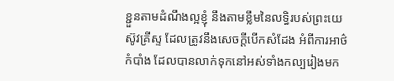ខ្ជួនតាមដំណឹងល្អខ្ញុំ នឹងតាមខ្លឹមនៃលទ្ធិរបស់ព្រះយេស៊ូវគ្រីស្ទ ដែលត្រូវនឹងសេចក្ដីបើកសំដែង អំពីការអាថ៌កំបាំង ដែលបានលាក់ទុកនៅអស់ទាំងកល្បរៀងមក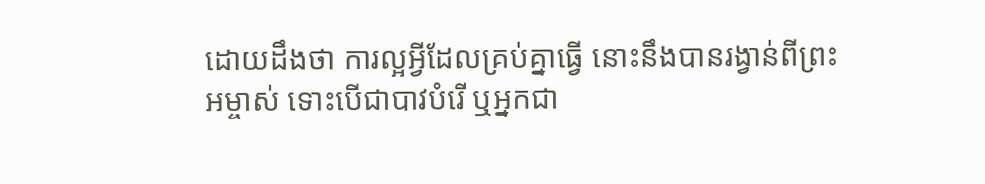ដោយដឹងថា ការល្អអ្វីដែលគ្រប់គ្នាធ្វើ នោះនឹងបានរង្វាន់ពីព្រះអម្ចាស់ ទោះបើជាបាវបំរើ ឬអ្នកជា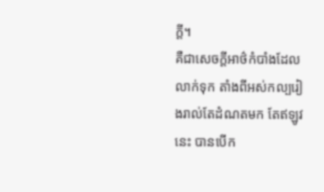ក្តី។
គឺជាសេចក្ដីអាថ៌កំបាំងដែលលាក់ទុក តាំងពីអស់កល្បរៀងរាល់តែដំណតមក តែឥឡូវនេះ បានបើក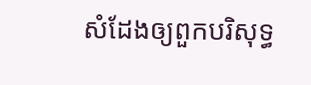សំដែងឲ្យពួកបរិសុទ្ធ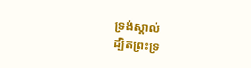ទ្រង់ស្គាល់
ដ្បិតព្រះទ្រ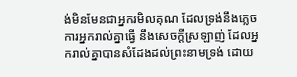ង់មិនមែនជាអ្នករមិលគុណ ដែលទ្រង់នឹងភ្លេចការអ្នករាល់គ្នាធ្វើ នឹងសេចក្ដីស្រឡាញ់ ដែលអ្នករាល់គ្នាបានសំដែងដល់ព្រះនាមទ្រង់ ដោយ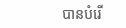បានបំរើ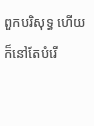ពួកបរិសុទ្ធ ហើយក៏នៅតែបំរើ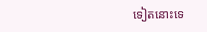ទៀតនោះទេ